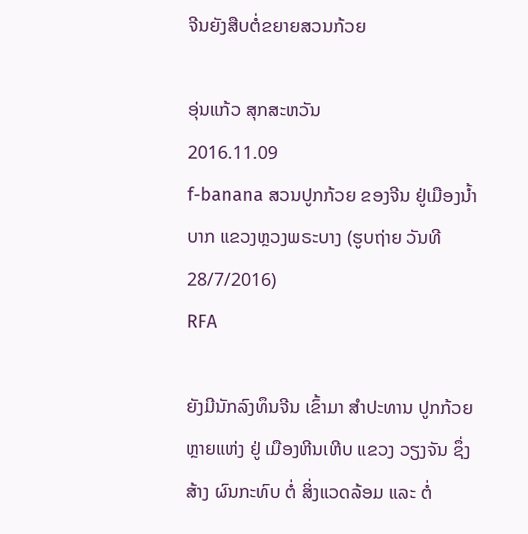ຈີນຍັງສືບຕໍ່ຂຍາຍສວນກ້ວຍ

ອຸ່ນແກ້ວ ສຸກສະຫວັນ
2016.11.09
f-banana ສວນປູກກ້ວຍ ຂອງຈີນ ຢູ່ເມືອງນໍ້າບາກ ແຂວງຫຼວງພຣະບາງ (ຮູບຖ່າຍ ວັນທີ 28/7/2016)
RFA

ຍັງມີນັກລົງທຶນຈີນ ເຂົ້າມາ ສຳປະທານ ປູກກ້ວຍ ຫຼາຍແຫ່ງ ຢູ່ ເມືອງຫີນເຫີບ ແຂວງ ວຽງຈັນ ຊຶ່ງສ້າງ ຜົນກະທົບ ຕໍ່ ສິ່ງແວດລ້ອມ ແລະ ຕໍ່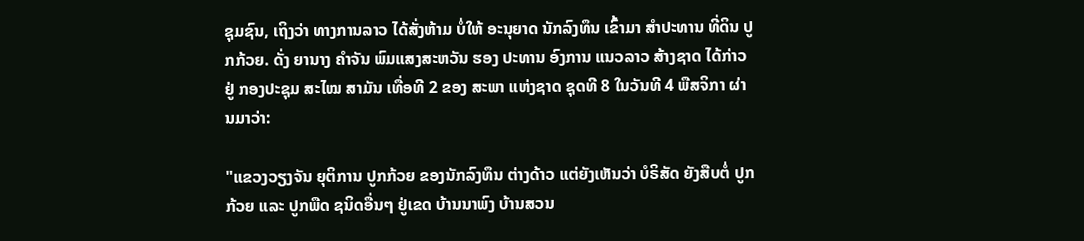ຊຸມຊົນ, ເຖິງວ່າ ທາງການລາວ ໄດ້ສັ່ງຫ້າມ ບໍ່ໃຫ້ ອະນຸຍາດ ນັກລົງທຶນ ເຂົ້າມາ ສຳປະທານ ທີ່ດິນ ປູກກ້ວຍ. ດັ່ງ ຍານາງ ຄຳຈັນ ພົມແສງສະຫວັນ ຮອງ ປະທານ ອົງການ ແນວລາວ ສ້າງຊາດ ໄດ້ກ່າວຢູ່ ກອງປະຊຸມ ສະໄໝ ສາມັນ ເທື່ອທີ 2 ຂອງ ສະພາ ແຫ່ງຊາດ ຊຸດທີ 8 ໃນວັນທີ 4 ພືສຈິກາ ຜ່ານມາວ່າ:

"ແຂວງວຽງຈັນ ຍຸຕິການ ປູກກ້ວຍ ຂອງນັກລົງທຶນ ຕ່າງດ້າວ ແຕ່ຍັງເຫັນວ່າ ບໍຣິສັດ ຍັງສືບຕໍ່ ປູກກ້ວຍ ແລະ ປູກພືດ ຊນິດອື່ນໆ ຢູ່ເຂດ ບ້ານນາພົງ ບ້ານສວນ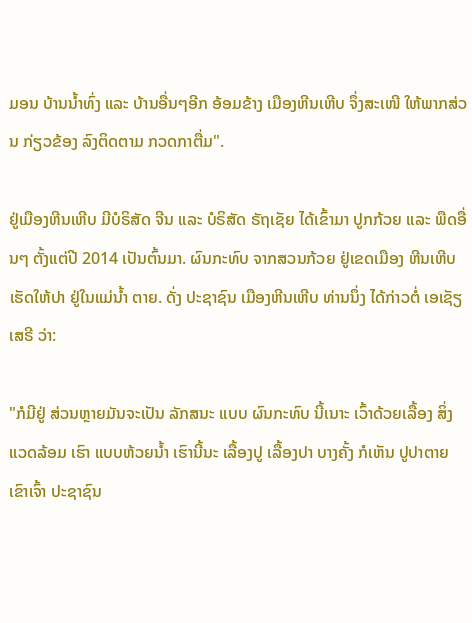ມອນ ບ້ານນ້ຳທົ່ງ ແລະ ບ້ານອື່ນໆອີກ ອ້ອມຂ້າງ ເມືອງຫີນເຫີບ ຈຶ່ງສະເໜີ ໃຫ້ພາກສ່ວນ ກ່ຽວຂ້ອງ ລົງຕິດຕາມ ກວດກາຕື່ມ".

ຢູ່ເມືອງຫີນເຫີບ ມີບໍຣິສັດ ຈີນ ແລະ ບໍຣິສັດ ຣັຖເຊັຍ ໄດ້ເຂົ້າມາ ປູກກ້ວຍ ແລະ ພືດອື່ນໆ ຕັ້ງແຕ່ປີ 2014 ເປັນຕົ້ນມາ. ຜົນກະທົບ ຈາກສວນກ້ວຍ ຢູ່ເຂດເມືອງ ຫີນເຫີບ ເຮັດໃຫ້ປາ ຢູ່ໃນແມ່ນ້ຳ ຕາຍ. ດັ່ງ ປະຊາຊົນ ເມືອງຫີນເຫີບ ທ່ານນຶ່ງ ໄດ້ກ່າວຕໍ່ ເອເຊັຽ ເສຣີ ວ່າ:

"ກໍມີຢູ່ ສ່ວນຫຼາຍມັນຈະເປັນ ລັກສນະ ແບບ ຜົນກະທົບ ນີ້ເນາະ ເວົ້າດ້ວຍເລື້ອງ ສິ່ງແວດລ້ອມ ເຮົາ ແບບຫ້ວຍນ້ຳ ເຮົານີ້ນະ ເລື້ອງປູ ເລື້ອງປາ ບາງຄັ້ງ ກໍເຫັນ ປູປາຕາຍ ເຂົາເຈົ້າ ປະຊາຊົນ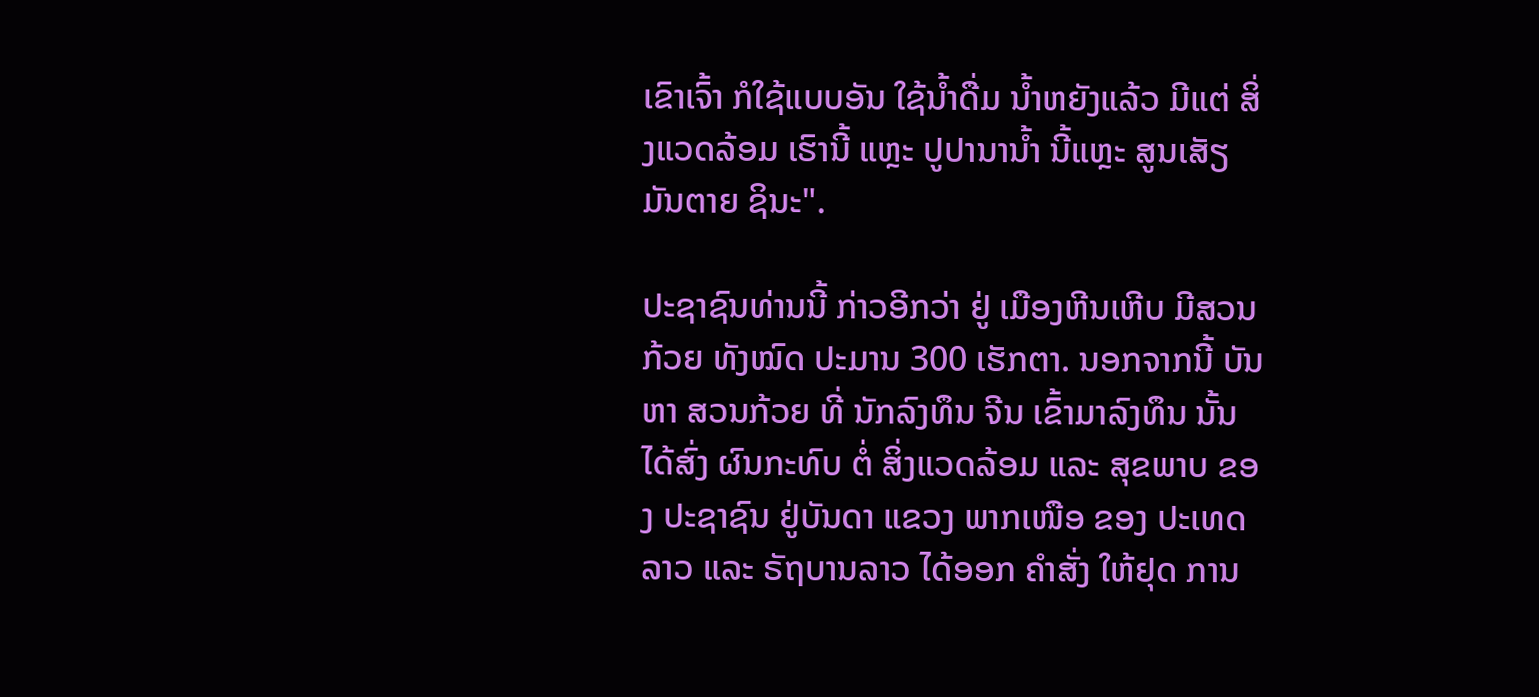ເຂົາເຈົ້າ ກໍໃຊ້ແບບອັນ ໃຊ້ນ້ຳດື່ມ ນ້ຳຫຍັງແລ້ວ ມີແຕ່ ສິ່ງແວດລ້ອມ ເຮົານີ້ ແຫຼະ ປູປານານ້ຳ ນີ້ແຫຼະ ສູນເສັຽ ມັນຕາຍ ຊິນະ".

ປະຊາຊົນທ່ານນີ້ ກ່າວອີກວ່າ ຢູ່ ເມືອງຫີນເຫີບ ມີສວນກ້ວຍ ທັງໝົດ ປະມານ 300 ເຮັກຕາ. ນອກຈາກນີ້ ບັນຫາ ສວນກ້ວຍ ທີ່ ນັກລົງທຶນ ຈີນ ເຂົ້າມາລົງທຶນ ນັ້ນ ໄດ້ສົ່ງ ຜົນກະທົບ ຕໍ່ ສິ່ງແວດລ້ອມ ແລະ ສຸຂພາບ ຂອງ ປະຊາຊົນ ຢູ່ບັນດາ ແຂວງ ພາກເໜືອ ຂອງ ປະເທດລາວ ແລະ ຣັຖບານລາວ ໄດ້ອອກ ຄຳສັ່ງ ໃຫ້ຢຸດ ການ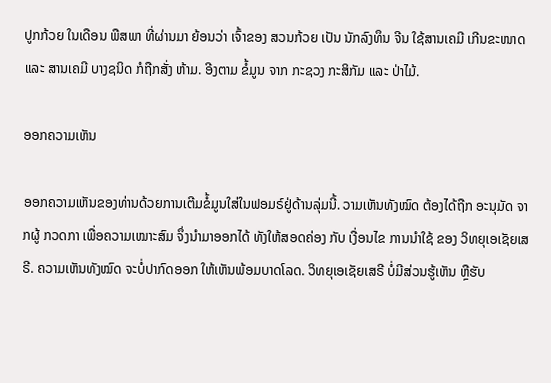ປູກກ້ວຍ ໃນເດືອນ ພືສພາ ທີ່ຜ່ານມາ ຍ້ອນວ່າ ເຈົ້າຂອງ ສວນກ້ວຍ ເປັນ ນັກລົງທຶນ ຈີນ ໃຊ້ສານເຄມີ ເກີນຂະໜາດ ແລະ ສານເຄມີ ບາງຊນິດ ກໍຖືກສັ່ງ ຫ້າມ. ອີງຕາມ ຂໍ້ມູນ ຈາກ ກະຊວງ ກະສິກັມ ແລະ ປ່າໄມ້.

ອອກຄວາມເຫັນ

ອອກຄວາມເຫັນຂອງທ່ານດ້ວຍການເຕີມຂໍ້ມູນໃສ່ໃນຟອມຣ໌ຢູ່ດ້ານລຸ່ມນີ້. ວາມເຫັນທັງໝົດ ຕ້ອງໄດ້ຖືກ ອະນຸມັດ ຈາກຜູ້ ກວດກາ ເພື່ອຄວາມເໝາະສົມ ຈຶ່ງນໍາມາອອກໄດ້ ທັງໃຫ້ສອດຄ່ອງ ກັບ ເງື່ອນໄຂ ການນຳໃຊ້ ຂອງ ວິທຍຸເອເຊັຍເສຣີ. ຄວາມເຫັນທັງໝົດ ຈະບໍ່ປາກົດອອກ ໃຫ້ເຫັນພ້ອມບາດໂລດ. ວິທຍຸເອເຊັຍເສຣີ ບໍ່ມີສ່ວນຮູ້ເຫັນ ຫຼືຮັບ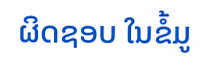ຜິດຊອບ ໃນຂໍ້ມູ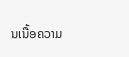ນເນື້ອຄວາມ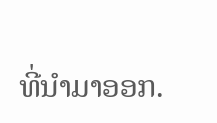ທີ່ນໍາມາອອກ.